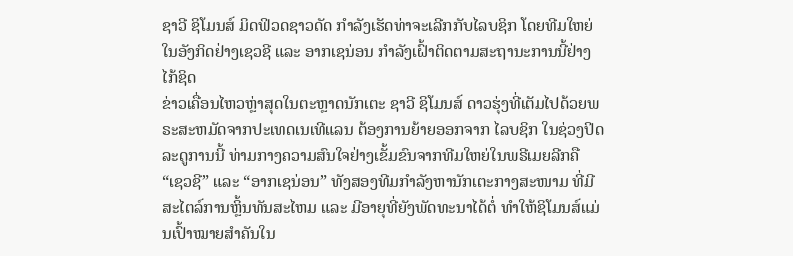ຊາວີ ຊິໂມນສ໌ ມິດຟິວດຊາວດັດ ກຳລັງເຮັດທ່າຈະເລີກກັບໄລບຊິກ ໂດຍທີມໃຫຍ່ໃນອັງກິດຢ່າງເຊວຊີ ແລະ ອາກເຊນ່ອນ ກຳລັງເຝົ້າຕິດຕາມສະຖານະການນີ້ຢ່າງໄກ້ຊິດ
ຂ່າວເຄື່ອນໄຫວຫຼ່າສຸດໃນຕະຫຼາດນັກເຕະ ຊາວີ ຊິໂມນສ໌ ດາວຮຸ່ງທີ່ເຕັມໄປດ້ວຍພຣະສະຫມັດຈາກປະເທດເນເທີແລນ ຕ້ອງການຍ້າຍອອກຈາກ ໄລບຊິກ ໃນຊ່ວງປິດລະດູການນີ້ ທ່າມກາງຄວາມສົນໃຈຢ່າງເຂັ້ມຂົນຈາກທີມໃຫຍ່ໃນພຣີເມຍລີກຄື “ເຊວຊີ” ແລະ “ອາກເຊນ່ອນ” ທັງສອງທີມກຳລັງຫານັກເຕະກາງສະໜາມ ທີ່ມີສະໄຕລ໌ການຫຼິ້ນທັນສະໄຫມ ແລະ ມີອາຍຸທີ່ຍັງພັດທະນາໄດ້ຕໍ່ ທຳໃຫ້ຊິໂມນສ໌ແມ່ນເປົ້າໝາຍສຳຄັນໃນ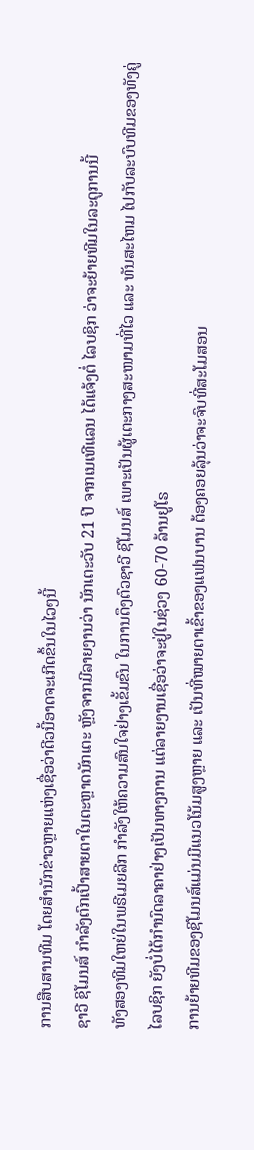ການສືບສານທີມ ໂດຍສໍານັກຂ່າວຫຼາຍແຫ່ງເຊື່ອວ່າດີວນີ້ອາດຈະເກີດຂຶ້ນໃນໄວໆນີ້
ຊາວີ ຊິໂມນສ໌ ກຳລັງຕົກເປົ້າສາຍຕາໃນຕະຫຼາດນັກເຕະ ຫຼັງຈາກມີລາຍງານວ່າ ນັກເຕະວັບ 21 ປີ ຈາກເນເທີແລນ ໄດ້ແຈ້ງຕໍ່ ໄລບຊິກ ວ່າຈະຍ້າຍທີມໃນລະດູການນີ້
ທັງສອງທີມໃຫຍ່ໃນພຣີເມຍລີກ ກຳລັງໃຫ້ຄວາມສົນໃຈຢ່າງເຂັ້ມຂົນ ໃນການດຶງຕົວຊາວີ ຊິໂມນສ໌ ເພາະເປັນຜູ້ເຕະກາງສະໜາມທີ່ໄວ ແລະ ທັນສະໄຫມ ໄປກັບລະບົບທີມຂອງທັງຄູ່
ໄລບຊິກ ຍັງບໍ່ໄດ້ກຳນົດລາຄາຢ່າງເປັນທາງການ ແຕ່ລາຍງານເຊື່ອວ່າຈະຢູ່ໃນຊ່ວງ 60-70 ລ້ານຢູໂຣ
ການຍ້າຍທີມຂອງຊິໂມນສ໌ແມ່ນມີແນວໂນ້ມສູງຫຼາຍ ແລະ ເປັນທີ່ໝາຍຕາເຂົ້າຂອງແຟນບານ ຕ້ອງຄອຍລຸ້ນວ່າຈະຈົບທີ່ສະໂມສອນ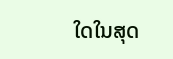ໃດໃນສຸດ